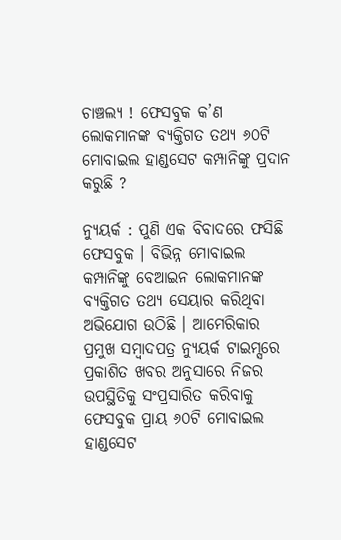ଚାଞ୍ଚଲ୍ୟ ! ଫେସବୁକ କ’ଣ ଲୋକମାନଙ୍କ ବ୍ୟକ୍ତିଗତ ତଥ୍ୟ ୬୦ଟି ମୋବାଇଲ ହାଣ୍ଡସେଟ କମ୍ପାନିଙ୍କୁ ପ୍ରଦାନ କରୁଛି ?

ନ୍ୟୁୟର୍କ : ପୁଣି ଏକ ବିବାଦରେ ଫସିଛି ଫେସବୁକ । ବିଭିନ୍ନ ମୋବାଇଲ କମ୍ପାନିଙ୍କୁ ବେଆଇନ ଲୋକମାନଙ୍କ ବ୍ୟକ୍ତିଗତ ତଥ୍ୟ ସେୟାର କରିଥିବା ଅଭିଯୋଗ ଉଠିଛି । ଆମେରିକାର ପ୍ରମୁଖ ସମ୍ବାଦପତ୍ର ନ୍ୟୁୟର୍କ ଟାଇମ୍ସରେ ପ୍ରକାଶିତ ଖବର ଅନୁସାରେ ନିଜର ଉପସ୍ଥିତିକୁ ସଂପ୍ରସାରିତ କରିବାକୁ ଫେସବୁକ ପ୍ରାୟ ୬୦ଟି ମୋବାଇଲ ହାଣ୍ଡସେଟ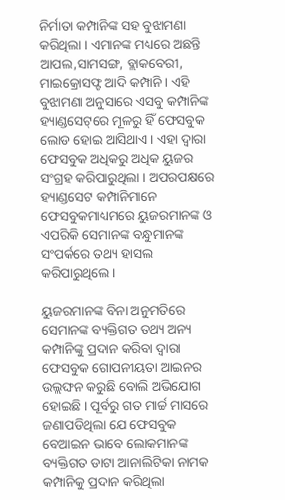ନିର୍ମାତା କମ୍ପାନିଙ୍କ ସହ ବୁଝାମଣା କରିଥିଲା । ଏମାନଙ୍କ ମଧ୍ୟରେ ଅଛନ୍ତି ଆପଲ,ସାମସଙ୍ଗ, ବ୍ଲାକବେରୀ, ମାଇକ୍ରୋସଫ୍ଟ ଆଦି କମ୍ପାନି । ଏହି ବୁଝାମଣା ଅନୁସାରେ ଏସବୁ କମ୍ପାନିଙ୍କ ହ୍ୟାଣ୍ଡସେଟ୍‌ରେ ମୂଳରୁ ହିଁ ଫେସବୁକ ଲୋଡ ହୋଇ ଆସିଥାଏ । ଏହା ଦ୍ୱାରା ଫେସବୁକ ଅଧିକରୁ ଅଧିକ ୟୁଜର ସଂଗ୍ରହ କରିପାରୁଥିଲା । ଅପରପକ୍ଷରେ ହ୍ୟାଣ୍ଡସେଟ କମ୍ପାନିମାନେ ଫେସବୁକମାଧ୍ୟମରେ ୟୁଜରମାନଙ୍କ ଓ ଏପରିକି ସେମାନଙ୍କ ବନ୍ଧୁମାନଙ୍କ ସଂପର୍କରେ ତଥ୍ୟ ହାସଲ କରିପାରୁଥିଲେ ।

ୟୁଜରମାନଙ୍କ ବିନା ଅନୁମତିରେ ସେମାନଙ୍କ ବ୍ୟକ୍ତିଗତ ତଥ୍ୟ ଅନ୍ୟ କମ୍ପାନିଙ୍କୁ ପ୍ରଦାନ କରିବା ଦ୍ୱାରା ଫେସବୁକ ଗୋପନୀୟତା ଆଇନର ଉଲ୍ଲଙ୍ଘନ କରୁଛି ବୋଲି ଅଭିଯୋଗ ହୋଇଛି । ପୂର୍ବରୁ ଗତ ମାର୍ଚ୍ଚ ମାସରେ ଜଣାପଡିଥିଲା ଯେ ଫେସବୁକ ବେଆଇନ ଭାବେ ଲୋକମାନଙ୍କ ବ୍ୟକ୍ତିଗତ ଡାଟା ଆନାଲିଟିକା ନାମକ କମ୍ପାନିକୁ ପ୍ରଦାନ କରିଥିଲା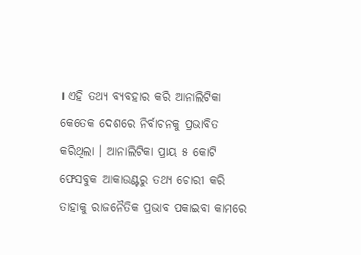। ଏହି ତଥ୍ୟ ବ୍ୟବହାର କରି ଆନାଲିଟିକା କେତେକ ଦେଶରେ ନିର୍ବାଚନକୁ ପ୍ରଭାବିତ କରିଥିଲା । ଆନାଲିଟିକା ପ୍ରାୟ ୫ କୋଟି ଫେସବୁକ ଆକାଉଣ୍ଟରୁ ତଥ୍ୟ ଚୋରୀ କରି ତାହାକୁ ରାଜନୈତିକ ପ୍ରଭାବ ପକାଇବା କାମରେ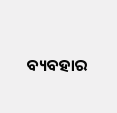ବ୍ୟବହାର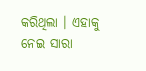କରିଥିଲା । ଏହାକୁ ନେଇ ସାରା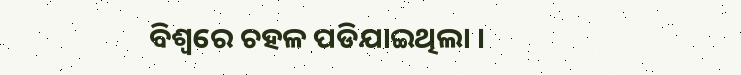ବିଶ୍ୱରେ ଚହଳ ପଡିଯାଇଥିଲା ।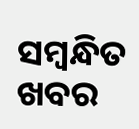ସମ୍ବନ୍ଧିତ ଖବର